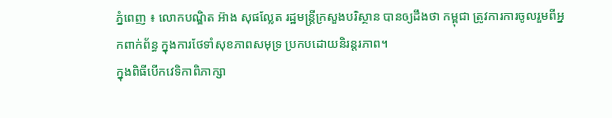ភ្នំពេញ ៖ លោកបណ្ឌិត អ៊ាង សុផល្លែត រដ្ឋមន្រ្តីក្រសួងបរិស្ថាន បានឲ្យដឹងថា កម្ពុជា ត្រូវការការចូលរួមពីអ្នកពាក់ព័ន្ធ ក្នុងការថែទាំសុខភាពសមុទ្រ ប្រកបដោយនិរន្តរភាព។
ក្នុងពិធីបើកវេទិកាពិភាក្សា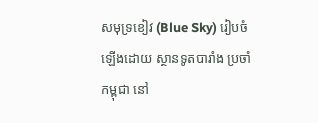សមុទ្រខៀវ (Blue Sky) រៀបចំឡើងដោយ ស្ថានទូតបារាំង ប្រចាំកម្ពុជា នៅ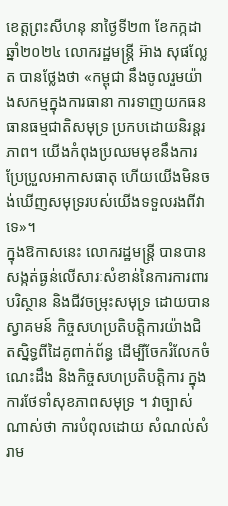ខេត្តព្រះសីហនុ នាថ្ងៃទី២៣ ខែកក្កដា ឆ្នាំ២០២៤ លោករដ្ឋមន្រ្តី អ៊ាង សុផល្លែត បានថ្លែងថា «កម្ពុជា នឹងចូលរួមយ៉ាងសកម្មក្នុងការធានា ការទាញយកធនធានធម្មជាតិសមុទ្រ ប្រកបដោយនិរន្តរភាព។ យើងកំពុងប្រឈមមុខនឹងការប្រែប្រួលអាកាសធាតុ ហើយយើងមិនចង់ឃើញសមុទ្ររបស់យើងទទួលរងពីវាទេ»។
ក្នុងឱកាសនេះ លោករដ្ឋមន្រ្តី បានបានសង្កត់ធ្ងន់លើសារៈសំខាន់នៃការការពារបរិស្ថាន និងជីវចម្រុះសមុទ្រ ដោយបានស្វាគមន៍ កិច្ចសហប្រតិបត្តិការយ៉ាងជិតស្និទ្ធពីដៃគូពាក់ព័ន្ធ ដើម្បីចែករំលែកចំណេះដឹង និងកិច្ចសហប្រតិបត្តិការ ក្នុងការថែទាំសុខភាពសមុទ្រ ។ វាច្បាស់ណាស់ថា ការបំពុលដោយ សំណល់សំរាម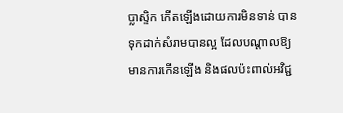ប្លាស្ទិក កើតឡើងដោយការមិនទាន់ បានទុកដាក់សំរាមបានល្អ ដែលបណ្តាលឱ្យមានការកើនឡើង និងផលប៉ះពាល់អវិជ្ជ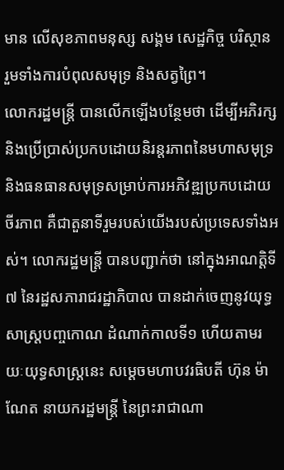មាន លើសុខភាពមនុស្ស សង្គម សេដ្ឋកិច្ច បរិស្ថាន រួមទាំងការបំពុលសមុទ្រ និងសត្វព្រៃ។
លោករដ្ឋមន្រ្តី បានលើកឡើងបន្ថែមថា ដើម្បីអភិរក្ស និងប្រើប្រាស់ប្រកបដោយនិរន្តរភាពនៃមហាសមុទ្រ និងធនធានសមុទ្រសម្រាប់ការអភិវឌ្ឍប្រកបដោយចីរភាព គឺជាតួនាទីរួមរបស់យើងរបស់ប្រទេសទាំងអស់។ លោករដ្ឋមន្រ្តី បានបញ្ជាក់ថា នៅក្នុងអាណត្តិទី៧ នៃរដ្ឋសភារាជរដ្ឋាភិបាល បានដាក់ចេញនូវយុទ្ធសាស្ត្របញ្ចកោណ ដំណាក់កាលទី១ ហើយតាមរយៈយុទ្ធសាស្ត្រនេះ សម្ដេចមហាបវរធិបតី ហ៊ុន ម៉ាណែត នាយករដ្ឋមន្ត្រី នៃព្រះរាជាណា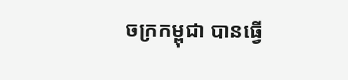ចក្រកម្ពុជា បានធ្វើ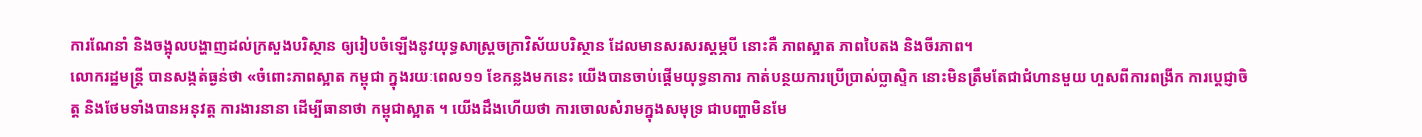ការណែនាំ និងចង្អុលបង្ហាញដល់ក្រសួងបរិស្ថាន ឲ្យរៀបចំឡើងនូវយុទ្ធសាស្ត្រចក្រាវិស័យបរិស្ថាន ដែលមានសរសរស្ដម្ភបី នោះគឺ ភាពស្អាត ភាពបៃតង និងចីរភាព។
លោករដ្ឋមន្រ្តី បានសង្កត់ធ្ងន់ថា «ចំពោះភាពស្អាត កម្ពុជា ក្នុងរយៈពេល១១ ខែកន្លងមកនេះ យើងបានចាប់ផ្តើមយុទ្ធនាការ កាត់បន្ថយការប្រើប្រាស់ប្លាស្ទិក នោះមិនត្រឹមតែជាជំហានមួយ ហួសពីការពង្រីក ការប្តេជ្ញាចិត្ត និងថែមទាំងបានអនុវត្ត ការងារនានា ដើម្បីធានាថា កម្ពុជាស្អាត ។ យើងដឹងហើយថា ការចោលសំរាមក្នុងសមុទ្រ ជាបញ្ហាមិនមែ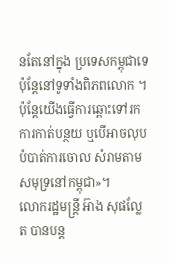នតែនៅក្នុង ប្រទេសកម្ពុជាទេ ប៉ុន្តែនៅទូទាំងពិភពលោក ។ ប៉ុន្តែយើងធ្វើការឆ្ពោះទៅរកការកាត់បន្ថយ ឬបើអាចលុបបំបាត់ការចោល សំរាមតាមសមុទ្រនៅកម្ពុជា»។
លោករដ្ឋមន្ដ្រី អ៊ាង សុផល្លែត បានបន្ដ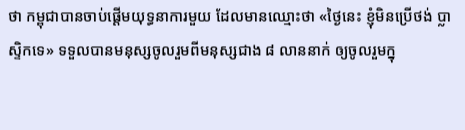ថា កម្ពុជាបានចាប់ផ្តើមយុទ្ធនាការមួយ ដែលមានឈ្មោះថា «ថ្ងៃនេះ ខ្ញុំមិនប្រើថង់ ប្លាស្ទិកទេ» ទទួលបានមនុស្សចូលរួមពីមនុស្សជាង ៨ លាននាក់ ឲ្យចូលរួមក្នុ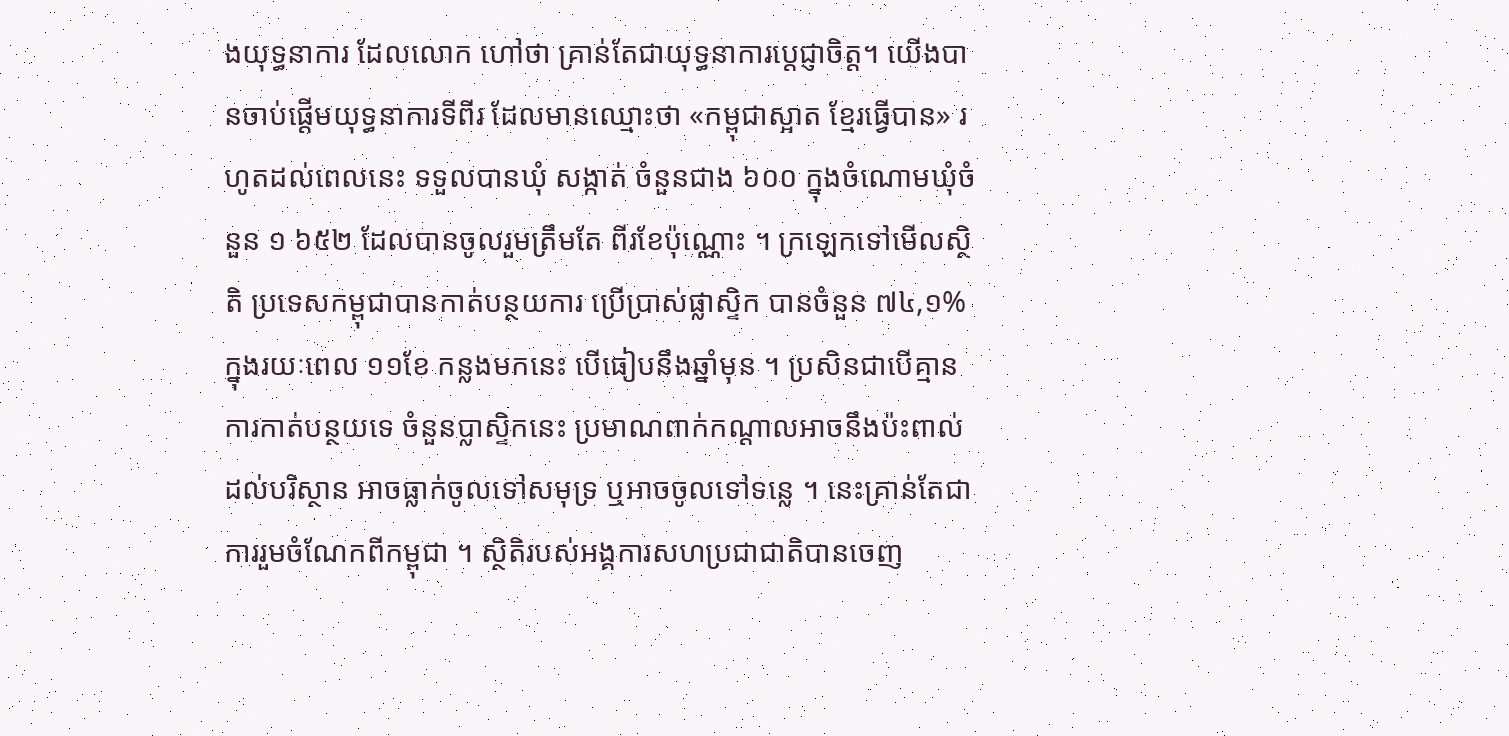ងយុទ្ធនាការ ដែលលោក ហៅថា គ្រាន់តែជាយុទ្ធនាការប្តេជ្ញាចិត្ត។ យើងបានចាប់ផ្តើមយុទ្ធនាការទីពីរ ដែលមានឈ្មោះថា «កម្ពុជាស្អាត ខ្មែរធ្វើបាន» រហូតដល់ពេលនេះ ទទួលបានឃុំ សង្កាត់ ចំនួនជាង ៦០០ ក្នុងចំណោមឃុំចំនួន ១ ៦៥២ ដែលបានចូលរួមត្រឹមតែ ពីរខែប៉ុណ្ណោះ ។ ក្រឡេកទៅមើលស្ថិតិ ប្រទេសកម្ពុជាបានកាត់បន្ថយការ ប្រើប្រាស់ផ្លាស្ទិក បានចំនួន ៧៤,១% ក្នុងរយៈពេល ១១ខែ កន្លងមកនេះ បើធៀបនឹងឆ្នាំមុន ។ ប្រសិនជាបើគ្មានការកាត់បន្ថយទេ ចំនួនប្លាស្ទិកនេះ ប្រមាណពាក់កណ្ដាលអាចនឹងប៉ះពាល់ដល់បរិស្ថាន អាចធ្លាក់ចូលទៅសមុទ្រ ឬអាចចូលទៅទន្លេ ។ នេះគ្រាន់តែជាការរួមចំណែកពីកម្ពុជា ។ ស្ថិតិរបស់អង្គការសហប្រជាជាតិបានចេញ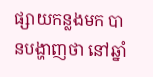ផ្សាយកន្លងមក បានបង្ហាញថា នៅឆ្នាំ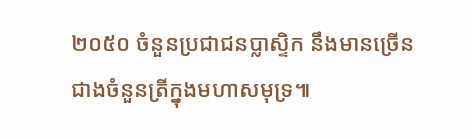២០៥០ ចំនួនប្រជាជនប្លាស្ទិក នឹងមានច្រើនជាងចំនួនត្រីក្នុងមហាសមុទ្រ៕